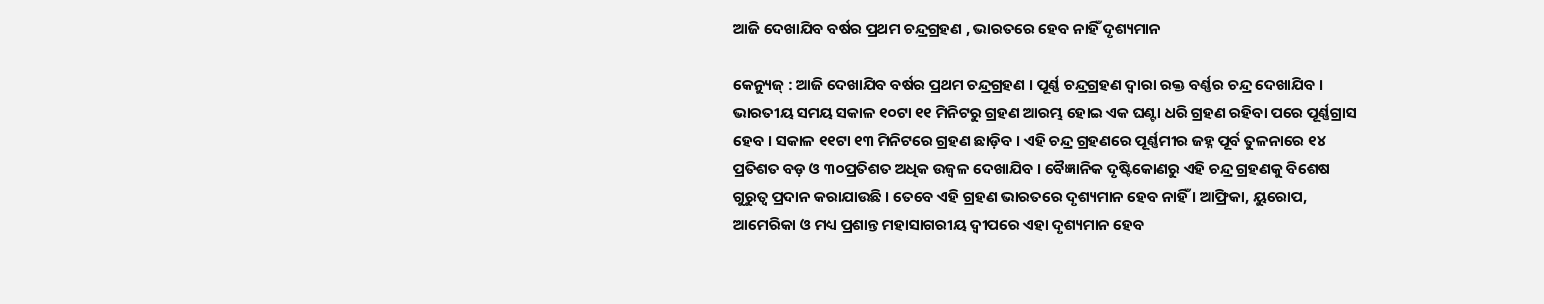ଆଜି ଦେଖାଯିବ ବର୍ଷର ପ୍ରଥମ ଚନ୍ଦ୍ରଗ୍ରହଣ , ଭାରତରେ ହେବ ନାହିଁ ଦୃଶ୍ୟମାନ

କେନ୍ୟୁଜ୍ : ଆଜି ଦେଖାଯିବ ବର୍ଷର ପ୍ରଥମ ଚନ୍ଦ୍ରଗ୍ରହଣ । ପୂର୍ଣ୍ଣ ଚନ୍ଦ୍ରଗ୍ରହଣ ଦ୍ୱାରା ରକ୍ତ ବର୍ଣ୍ଣର ଚନ୍ଦ୍ର ଦେଖାଯିବ । ଭାରତୀୟ ସମୟ ସକାଳ ୧୦ଟା ୧୧ ମିନିଟରୁ ଗ୍ରହଣ ଆରମ୍ଭ ହୋଇ ଏକ ଘଣ୍ଟା ଧରି ଗ୍ରହଣ ରହିବା ପରେ ପୂର୍ଣ୍ଣଗ୍ରାସ ହେବ । ସକାଳ ୧୧ଟା ୧୩ ମିନିଟରେ ଗ୍ରହଣ ଛାଡ଼ିବ । ଏହି ଚନ୍ଦ୍ର ଗ୍ରହଣରେ ପୂର୍ଣ୍ଣମୀର ଜହ୍ନ ପୂର୍ବ ତୁଳନାରେ ୧୪ ପ୍ରତିଶତ ବଡ଼ ଓ ୩୦ପ୍ରତିଶତ ଅଧିକ ଉଜ୍ୱଳ ଦେଖାଯିବ । ବୈଜ୍ଞାନିକ ଦୃଷ୍ଟିକୋଣରୁ ଏହି ଚନ୍ଦ୍ର ଗ୍ରହଣକୁ ବିଶେଷ ଗୁରୁତ୍ୱ ପ୍ରଦାନ କରାଯାଉଛି । ତେବେ ଏହି ଗ୍ରହଣ ଭାରତରେ ଦୃଶ୍ୟମାନ ହେବ ନାହିଁ । ଆଫ୍ରିକା, ୟୁରୋପ, ଆମେରିକା ଓ ମଧ୍ୟ ପ୍ରଶାନ୍ତ ମହାସାଗରୀୟ ଦ୍ୱୀପରେ ଏହା ଦୃଶ୍ୟମାନ ହେବ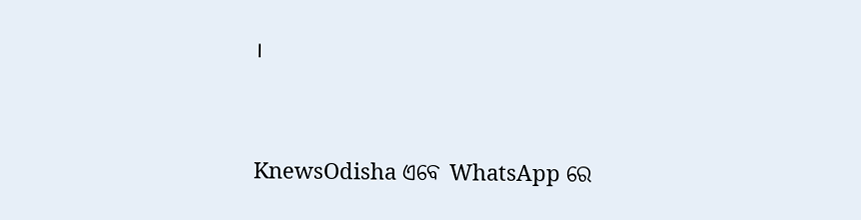।




KnewsOdisha ଏବେ WhatsApp ରେ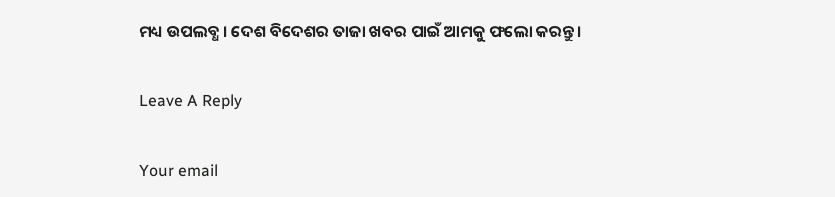ମଧ୍ୟ ଉପଲବ୍ଧ । ଦେଶ ବିଦେଶର ତାଜା ଖବର ପାଇଁ ଆମକୁ ଫଲୋ କରନ୍ତୁ ।

Leave A Reply

Your email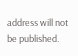address will not be published.